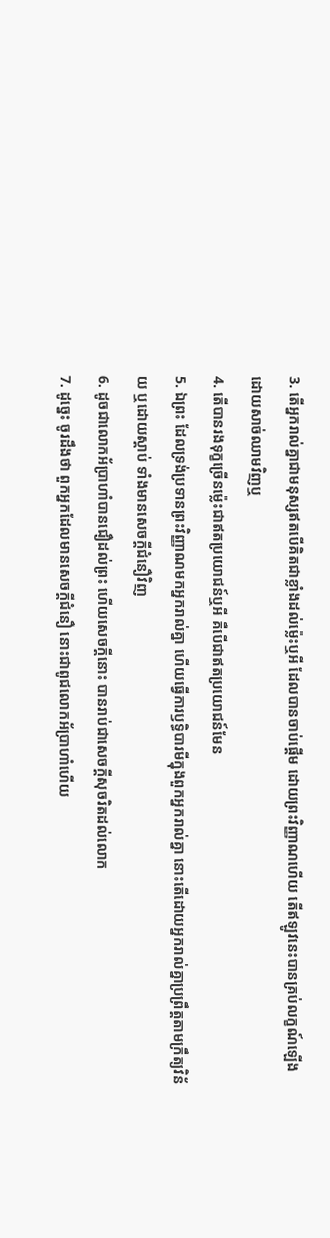3. តើអ្នករាល់គ្នាជាមនុស្សឥតបើគិតជាខ្លាំងដល់ម៉្លេះឬអី ដែលបានចាប់ផ្តើម ដោយព្រះវិញ្ញាណហើយ តើឥឡូវនេះបានគ្រប់លក្ខណ៍ឡើង ដោយសាច់ឈាមវិញឬ
4. តើបានរងទុក្ខច្រើនម៉្លេះជាឥតប្រយោជន៍ឬអី គឺបើជាឥតប្រយោជន៍មែន
5. ឯព្រះ ដែលទ្រង់ប្រទានព្រះវិញ្ញាណមកអ្នករាល់គ្នា ហើយធ្វើការឫទ្ធិបារមីក្នុងពួកអ្នករាល់គ្នា នោះតើដោយអ្នករាល់គ្នាប្រព្រឹត្តតាមក្រឹត្យវិន័យ ឬដោយស្តាប់ ទាំងមានសេចក្តីជំនឿវិញ
6. ដូចជាលោកអ័ប្រាហាំបានជឿដល់ព្រះ ហើយសេចក្តីនោះ បានរាប់ជាសេចក្តីសុចរិតដល់លោក
7. ដូច្នេះ ចូរដឹងថា ពួកអ្នកដែលមានសេចក្តីជំនឿ នោះជាពូជលោកអ័ប្រាហាំហើយ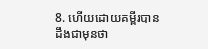8. ហើយដោយគម្ពីរបានដឹងជាមុនថា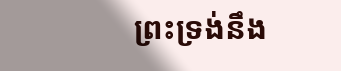ព្រះទ្រង់នឹង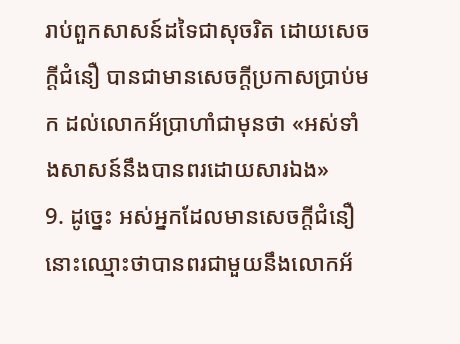រាប់ពួកសាសន៍ដទៃជាសុចរិត ដោយសេចក្តីជំនឿ បានជាមានសេចក្តីប្រកាសប្រាប់មក ដល់លោកអ័ប្រាហាំជាមុនថា «អស់ទាំងសាសន៍នឹងបានពរដោយសារឯង»
9. ដូច្នេះ អស់អ្នកដែលមានសេចក្តីជំនឿ នោះឈ្មោះថាបានពរជាមួយនឹងលោកអ័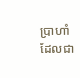ប្រាហាំ ដែលជា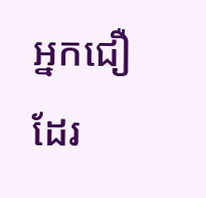អ្នកជឿដែរ